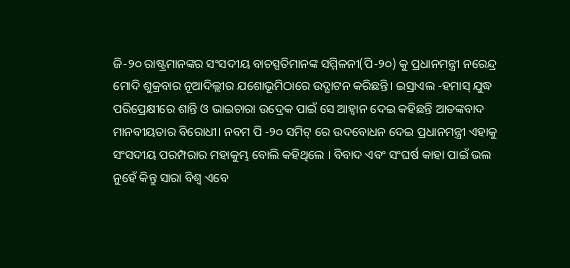ଜି-୨୦ ରାଷ୍ଟ୍ରମାନଙ୍କର ସଂସଦୀୟ ବାଚସ୍ପତିମାନଙ୍କ ସମ୍ମିଳନୀ(ପି-୨୦) କୁ ପ୍ରଧାନମନ୍ତ୍ରୀ ନରେନ୍ଦ୍ର ମୋଦି ଶୁକ୍ରବାର ନୂଆଦିଲ୍ଲୀର ଯଶୋଭୂମିଠାରେ ଉଦ୍ଘାଟନ କରିଛନ୍ତି। ଇସ୍ରାଏଲ -ହମାସ୍ ଯୁଦ୍ଧ ପରିପ୍ରେକ୍ଷୀରେ ଶାନ୍ତି ଓ ଭାଇଚାରା ଉଦ୍ରେକ ପାଇଁ ସେ ଆହ୍ବାନ ଦେଇ କହିଛନ୍ତି ଆତଙ୍କବାଦ ମାନବୀୟତାର ବିରୋଧୀ। ନବମ ପି -୨୦ ସମିଟ୍ ରେ ଉଦବୋଧନ ଦେଇ ପ୍ରଧାନମନ୍ତ୍ରୀ ଏହାକୁ ସଂସଦୀୟ ପରମ୍ପରାର ମହାକୁମ୍ଭ ବୋଲି କହିଥିଲେ । ବିବାଦ ଏବଂ ସଂଘର୍ଷ କାହା ପାଇଁ ଭଲ ନୁହେଁ କିନ୍ତୁ ସାରା ବିଶ୍ଵ ଏବେ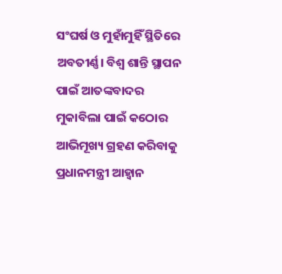ସଂଘର୍ଷ ଓ ମୁହାଁମୁହିଁ ସ୍ଥିତିରେ ଅବତୀର୍ଣ୍ଣ। ବିଶ୍ଵ ଶାନ୍ତି ସ୍ଥାପନ ପାଇଁ ଆତଙ୍କବାଦର ମୁକାବିଲା ପାଇଁ କଠୋର ଆଭିମୂଖ୍ୟ ଗ୍ରହଣ କରିବାକୁ ପ୍ରଧାନମନ୍ତ୍ରୀ ଆହ୍ବାନ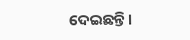ଦେଇଛନ୍ତି।